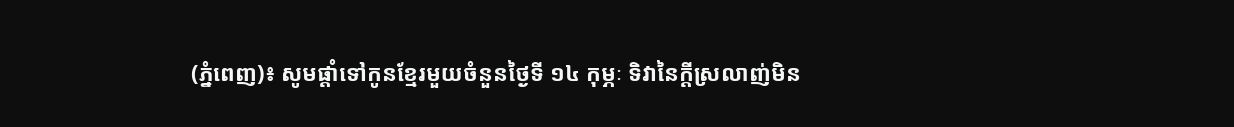(ភ្នំពេញ)៖ សូមផ្តាំទៅកូនខ្មែរមួយចំនួនថ្ងៃទី ១៤ កុម្ភៈ ទិវានៃក្តីស្រលាញ់មិន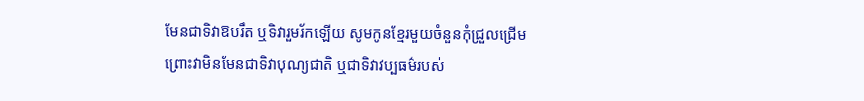មែនជាទិវាឱបរឹត ឬទិវារួមរ័កឡើយ សូមកូនខ្មែរមួយចំនួនកុំជ្រួលជ្រើមព្រោះវាមិនមែនជាទិវាបុណ្យជាតិ ឬជាទិវាវប្បធម៌របស់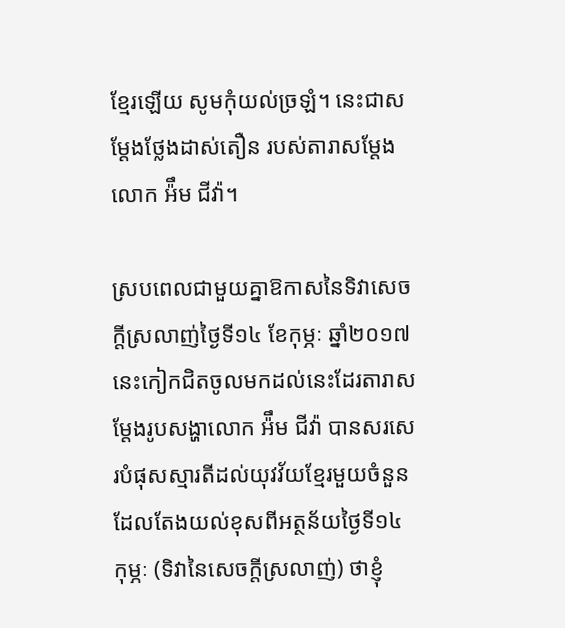ខ្មែរឡើយ សូមកុំយល់ច្រឡំ។ នេះជាសម្តែងថ្លែងដាស់តឿន របស់តារាសម្តែងលោក អ៉ឹម ជីវ៉ា។

ស្របពេលជាមួយគ្នាឱកាសនៃទិវាសេចក្តីស្រលាញ់ថ្ងៃទី១៤ ខែកុម្ភៈ ឆ្នាំ២០១៧នេះកៀកជិតចូលមកដល់នេះដែរតារាសម្តែងរូបសង្ហាលោក អ៉ឹម ជីវ៉ា បានសរសេរបំផុសស្មារតីដល់យុវវ័យខ្មែរមួយចំនួន ដែលតែងយល់ខុសពីអត្ថន័យថ្ងៃទី១៤ កុម្ភៈ (ទិវានៃសេចក្តីស្រលាញ់) ថាខ្ញុំ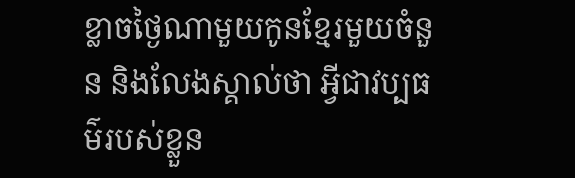ខ្លាចថ្ងៃណាមួយកូនខ្មែរមួយចំនួន និងលែងស្គាល់ថា អ្វីជាវប្បធម៌របស់ខ្លួន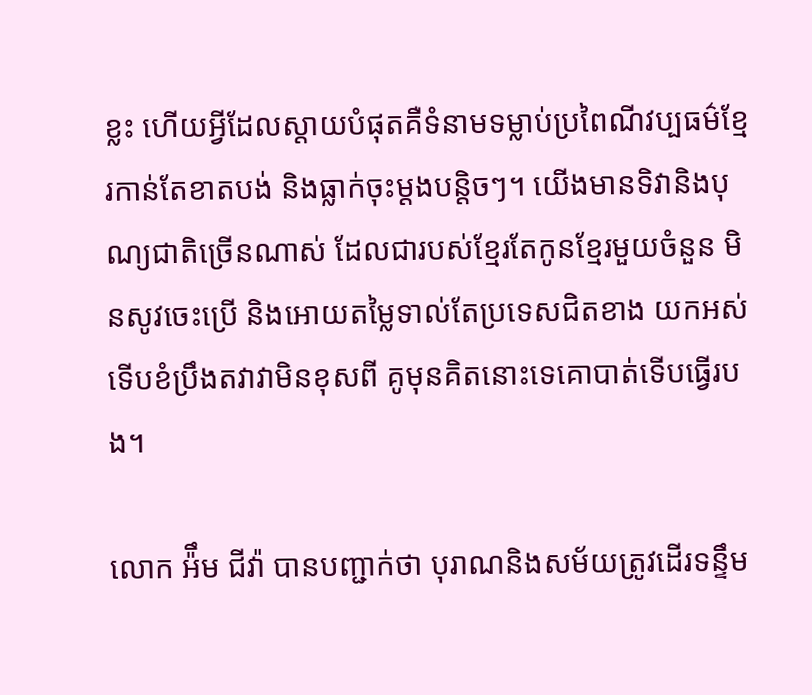ខ្លះ ហើយអ្វីដែលស្តាយបំផុតគឺទំនាមទម្លាប់ប្រពៃណីវប្បធម៌ខ្មែរកាន់តែខាតបង់ និងធ្លាក់ចុះម្តងបន្តិចៗ។ យើងមានទិវានិងបុណ្យជាតិច្រើនណាស់ ដែលជារបស់ខ្មែរតែកូនខ្មែរមួយចំនួន មិនសូវចេះប្រើ និងអោយតម្លៃទាល់តែប្រទេសជិតខាង យកអស់ទើបខំប្រឹងតវាវាមិនខុសពី គូមុនគិតនោះទេគោបាត់ទើបធ្វើរបង។

លោក អ៉ឹម ជីវ៉ា បានបញ្ជាក់ថា បុរាណនិងសម័យត្រូវដើរទន្ទឹម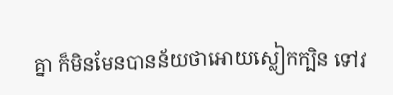គ្នា ក៏មិនមែនបានន័យថាអោយស្លៀកក្បិន ទៅវ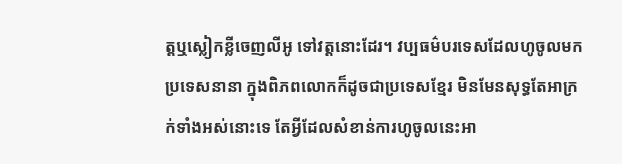ត្តឬស្លៀកខ្លីចេញលីអូ ទៅវត្តនោះដែរ។ វប្បធម៌បរទេសដែលហូចូលមកប្រទេសនានា ក្នុងពិភពលោកក៏ដូចជាប្រទេសខ្មែរ មិនមែនសុទ្ធតែអាក្រក់ទាំងអស់នោះទេ តែអ្វីដែលសំខាន់ការហូចូលនេះអា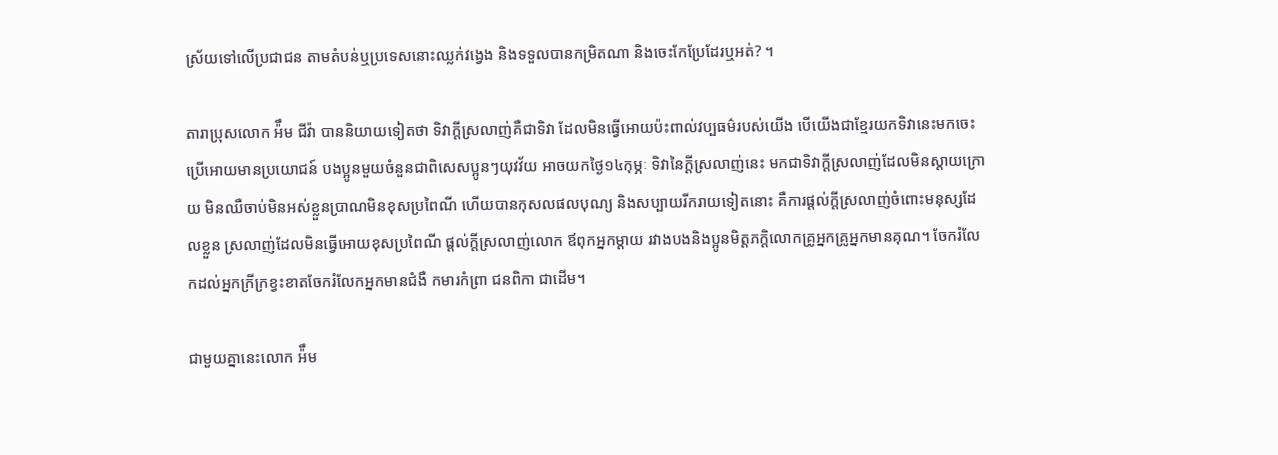ស្រ័យទៅលើប្រជាជន តាមតំបន់ឬប្រទេសនោះឈ្លក់វង្វេង និងទទួលបានកម្រិតណា និងចេះកែប្រែដែរឬអត់? ។

តារាប្រុសលោក អ៉ឹម ជីវ៉ា បាននិយាយទៀតថា ទិវាក្តីស្រលាញ់គឺជាទិវា ដែលមិនធ្វើអោយប៉ះពាល់វប្បធម៌របស់យើង បើយើងជាខ្មែរយកទិវានេះមកចេះប្រើអោយមានប្រយោជន៍ បងប្អូនមួយចំនួនជាពិសេសប្អូនៗយុវវ័យ អាចយកថ្ងៃ១៤កុម្ភៈ ទិវានៃក្តីស្រលាញ់នេះ មកជាទិវាក្តីស្រលាញ់ដែលមិនស្តាយក្រោយ មិនឈឺចាប់មិនអស់ខ្លួនប្រាណមិនខុសប្រពៃណី ហើយបានកុសលផលបុណ្យ និងសប្បាយរីករាយទៀតនោះ គឺការផ្តល់ក្តីស្រលាញ់ចំពោះមនុស្សដែលខ្លួន ស្រលាញ់ដែលមិនធ្វើអោយខុសប្រពៃណី ផ្តល់ក្តីស្រលាញ់លោក ឪពុកអ្នកម្តាយ រវាងបងនិងប្អូនមិត្តភក្តិលោកគ្រូអ្នកគ្រូអ្នកមានគុណ។ ចែករំលែកដល់អ្នកក្រីក្រខ្វះខាតចែករំលែកអ្នកមានជំងឺ កមារកំព្រា ជនពិកា ជាដើម។

ជាមួយគ្នានេះលោក អ៉ឹម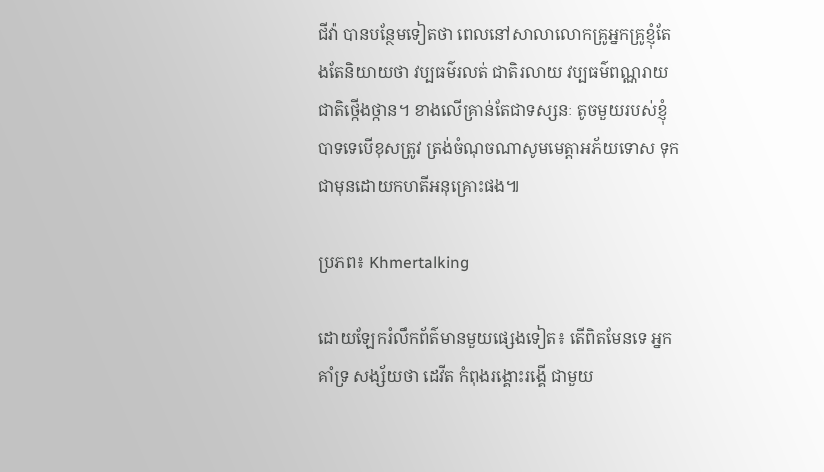ជីវ៉ា បានបន្ថែមទៀតថា ពេលនៅសាលាលោកគ្រូអ្នកគ្រូខ្ញុំតែងតែនិយាយថា វប្បធម៌រលត់ ជាតិរលាយ វប្បធម៌ពណ្ណរាយ ជាតិថ្កើងថ្កាន។ ខាងលើគ្រាន់តែជាទស្សនៈ តូចមួយរបស់ខ្ញុំបាទទេបើខុសត្រូវ ត្រង់ចំណុចណាសូមមេត្តាអភ័យទោស ទុកជាមុនដោយកហតីអនុគ្រោះផង៕

ប្រភព៖ Khmertalking

ដោយឡែករំលឹកព័ត៌មានមួយផ្សេងទៀត៖ តើពិតមែនទេ អ្នកគាំទ្រ សង្ស័យថា ដេវីត កំពុងរង្គោះរង្គើ ជាមួយ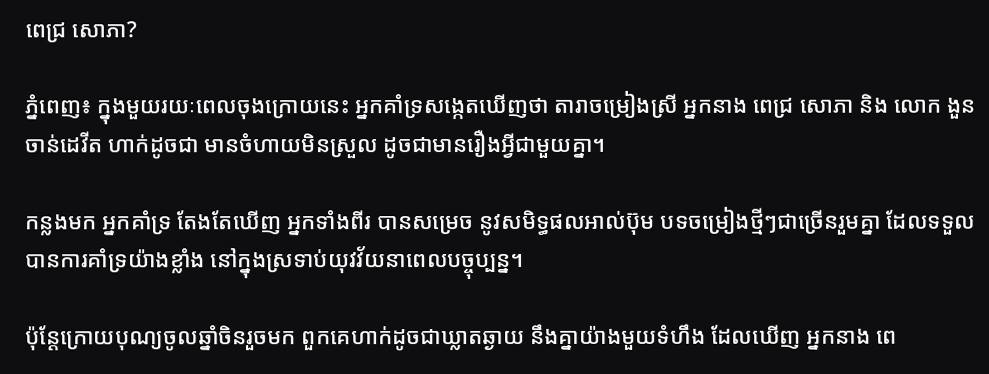ពេជ្រ សោភា?

ភ្នំពេញ៖ ក្នុងមួយរយៈពេលចុងក្រោយនេះ អ្នកគាំទ្រសង្កេតឃើញថា តារាចម្រៀងស្រី អ្នកនាង ពេជ្រ សោភា និង លោក ងួន ចាន់ដេវីត ហាក់ដូចជា មានចំហាយមិនស្រួល ដូចជាមានរឿងអ្វីជាមួយគ្នា។

កន្លងមក អ្នកគាំទ្រ តែងតែឃើញ អ្នកទាំងពីរ បានសម្រេច នូវសមិទ្ធផលអាល់ប៊ុម បទចម្រៀងថ្មីៗជាច្រើនរួមគ្នា ដែលទទួលបានការគាំទ្រយ៉ាងខ្លាំង នៅក្នុងស្រទាប់យុវវ័យនាពេលបច្ចុប្បន្ន។

ប៉ុន្តែក្រោយបុណ្យចូលឆ្នាំចិនរួចមក ពួកគេហាក់ដូចជាឃ្លាតឆ្ងាយ នឹងគ្នាយ៉ាងមួយទំហឹង ដែលឃើញ អ្នកនាង ពេ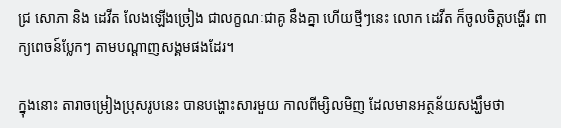ជ្រ សោភា និង ដេវីត លែងឡើងច្រៀង ជាលក្ខណៈជាគូ នឹងគ្នា ហើយថ្មីៗនេះ លោក ដេវីត ក៏ចូលចិត្តបង្ហើរ ពាក្យពេចន៍ប្លែកៗ តាមបណ្តាញសង្គមផងដែរ។

ក្នុងនោះ តារាចម្រៀងប្រុសរូបនេះ បានបង្ហោះសារមួយ កាលពីម្សិលមិញ ដែលមានអត្ថន័យសង្ឃឹមថា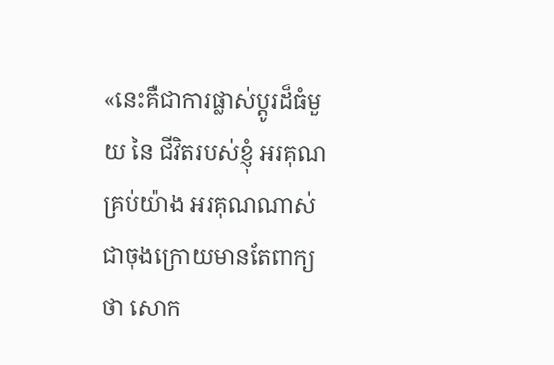«នេះគឺជាការផ្លាស់ប្តូរដ៏ធំមួយ នៃ ជីវិតរបស់ខ្ញុំ អរគុណគ្រប់យ៉ាង អរគុណណាស់ ជាចុងក្រោយមានតែពាក្យថា សោក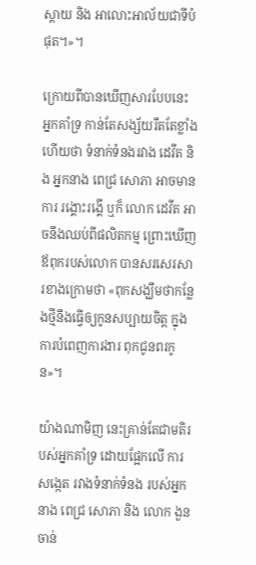ស្តាយ និង អាលោះអាល័យជាទីបំផុត។»។

ក្រោយពីបានឃើញសារបែបនេះ អ្នកគាំទ្រ កាន់តែសង្ស័យរឹតតែខ្លាំងហើយថា ទំនាក់ទំនងរវាង ដេវីត និង អ្នកនាង ពេជ្រ សោភា អាចមានការ រង្គោះរង្គើ ឬក៏ លោក ដេវីត អាចនឹងឈប់ពីផលិតកម្ម ព្រោះឃើញ ឪពុករបស់លោក បានសរសេរសារខាងក្រោមថា «ពុកសង្ឃឹមថាកន្លែងថ្មីនឹងធ្វើឲ្យកូនសប្បាយចិត្ត ក្នុងការបំពេញការងារ ពុកជូនពរកូន»។

យ៉ាងណាមិញ នេះគ្រាន់តែជាមតិរបស់អ្នកគាំទ្រ ដោយផ្អែកលើ ការសង្កេត រវាងទំនាក់ទំនង របស់អ្នកនាង ពេជ្រ សោភា និង លោក ងួន ចាន់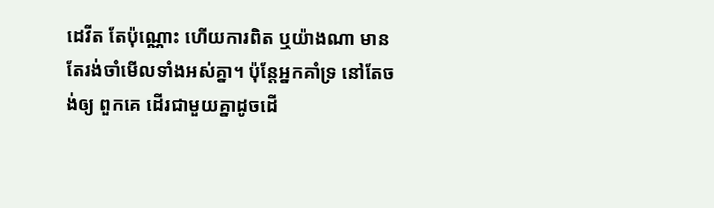ដេវីត តែប៉ុណ្ណោះ ហើយការពិត ឬយ៉ាងណា មានតែរង់ចាំមើលទាំងអស់គ្នា។ ប៉ុន្តែអ្នកគាំទ្រ នៅតែចង់ឲ្យ ពួកគេ ដើរជាមួយគ្នាដូចដើ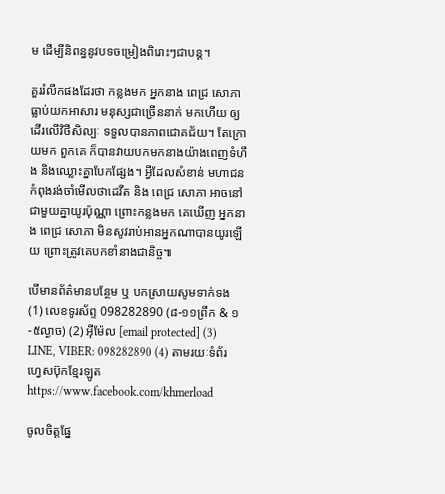ម ដើម្បីនិពន្ធនូវបទចម្រៀងពិរោះៗជាបន្ត។

គួររំលឹកផងដែរថា កន្លងមក អ្នកនាង ពេជ្រ សោភា ធ្លាប់យកអាសារ មនុស្សជាច្រើននាក់ មកហើយ ឲ្យដើរលើវិថីសិល្បៈ ទទួលបានភាពជោគជ័យ។ តែក្រោយមក ពួកគេ ក៏បានវាយបកមកនាងយ៉ាងពេញទំហឹង និងឈ្លោះគ្នាបែកផ្សែង។ អ្វីដែលសំខាន់ មហាជនកំពុងរង់ចាំមើលថាដេវីត និង ពេជ្រ សោភា អាចនៅជាមួយគ្នាយូរប៉ុណ្ណា ព្រោះកន្លងមក គេឃើញ អ្នកនាង ពេជ្រ សោភា មិនសូវរាប់អានអ្នកណាបានយូរឡើយ ព្រោះត្រូវគេបកខាំនាងជានិច្ច៕

បើមានព័ត៌មានបន្ថែម ឬ បកស្រាយសូមទាក់ទង (1) លេខទូរស័ព្ទ 098282890 (៨-១១ព្រឹក & ១-៥ល្ងាច) (2) អ៊ីម៉ែល [email protected] (3) LINE, VIBER: 098282890 (4) តាមរយៈទំព័រហ្វេសប៊ុកខ្មែរឡូត https://www.facebook.com/khmerload

ចូលចិត្តផ្នែ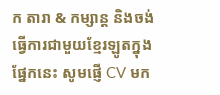ក តារា & កម្សាន្ដ និងចង់ធ្វើការជាមួយខ្មែរឡូតក្នុងផ្នែកនេះ សូមផ្ញើ CV មក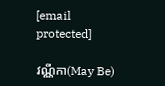[email protected]

វណ្ណីកា(May Be)